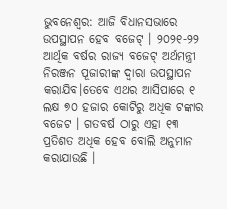ଭୁବନେଶ୍ବର: ଆଜି ବିଧାନସଭାରେ ଉପସ୍ଥାପନ ହେବ ବଜେଟ୍ । ୨୦୨୧-୨୨ ଆର୍ଥିକ ବର୍ଷର ରାଜ୍ୟ ବଜେଟ୍ ଅର୍ଥମନ୍ତ୍ରୀ ନିରଞ୍ଜନ ପୂଜାରୀଙ୍କ ଦ୍ୱାରା ଉପସ୍ଥାପନ କରାଯିବ।ତେବେ ଏଥର ଆସିପାରେ ୧ ଲକ୍ଷ ୭୦ ହଜାର କୋଟିରୁ ଅଧିକ ଟଙ୍କାର ବଜେଟ । ଗତବର୍ଷ ଠାରୁ ଏହା ୧୩ ପ୍ରତିଶତ ଅଧିକ ହେବ ବୋଲି ଅନୁମାନ କରାଯାଉଛି ।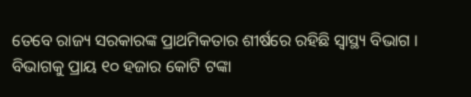ତେବେ ରାଜ୍ୟ ସରକାରଙ୍କ ପ୍ରାଥମିକତାର ଶୀର୍ଷରେ ରହିଛି ସ୍ୱାସ୍ଥ୍ୟ ବିଭାଗ । ବିଭାଗକୁ ପ୍ରାୟ ୧୦ ହଜାର କୋଟି ଟଙ୍କା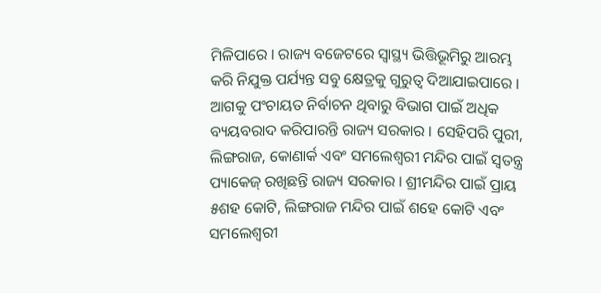ମିଳିପାରେ । ରାଜ୍ୟ ବଜେଟରେ ସ୍ବାସ୍ଥ୍ୟ ଭିତ୍ତିଭୂମିରୁ ଆରମ୍ଭ କରି ନିଯୁକ୍ତ ପର୍ଯ୍ୟନ୍ତ ସବୁ କ୍ଷେତ୍ରକୁ ଗୁରୁତ୍ୱ ଦିଆଯାଇପାରେ । ଆଗକୁ ପଂଚାୟତ ନିର୍ବାଚନ ଥିବାରୁ ବିଭାଗ ପାଇଁ ଅଧିକ ବ୍ୟୟବରାଦ କରିପାରନ୍ତି ରାଜ୍ୟ ସରକାର । ସେହିପରି ପୁରୀ, ଲିଙ୍ଗରାଜ, କୋଣାର୍କ ଏବଂ ସମଲେଶ୍ୱରୀ ମନ୍ଦିର ପାଇଁ ସ୍ୱତନ୍ତ୍ର ପ୍ୟାକେଜ୍ ରଖିଛନ୍ତି ରାଜ୍ୟ ସରକାର । ଶ୍ରୀମନ୍ଦିର ପାଇଁ ପ୍ରାୟ ୫ଶହ କୋଟି, ଲିଙ୍ଗରାଜ ମନ୍ଦିର ପାଇଁ ଶହେ କୋଟି ଏବଂ ସମଲେଶ୍ୱରୀ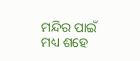ମନ୍ଦିର ପାଇଁ ମଧ୍ୟ ଶହେ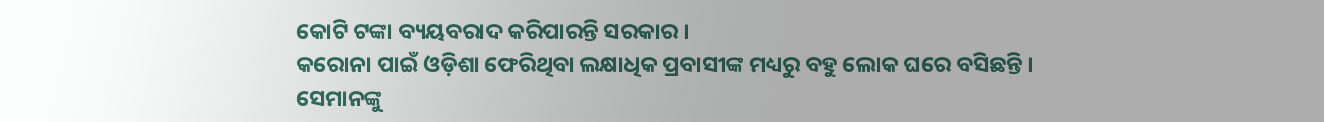କୋଟି ଟଙ୍କା ବ୍ୟୟବରାଦ କରିପାରନ୍ତି ସରକାର ।
କରୋନା ପାଇଁ ଓଡ଼ିଶା ଫେରିଥିବା ଲକ୍ଷାଧିକ ପ୍ରବାସୀଙ୍କ ମଧ୍ୟରୁ ବହୁ ଲୋକ ଘରେ ବସିଛନ୍ତି । ସେମାନଙ୍କୁ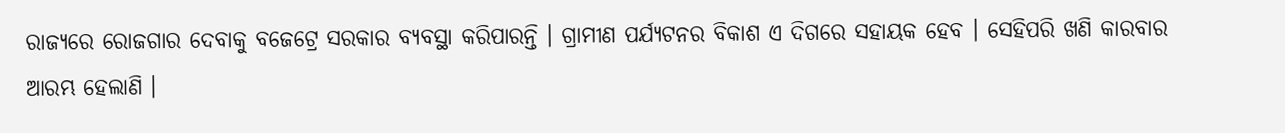ରାଜ୍ୟରେ ରୋଜଗାର ଦେବାକୁ ବଜେଟ୍ରେ ସରକାର ବ୍ୟବସ୍ଥା କରିପାରନ୍ତି । ଗ୍ରାମୀଣ ପର୍ଯ୍ୟଟନର ବିକାଶ ଏ ଦିଗରେ ସହାୟକ ହେବ । ସେହିପରି ଖଣି କାରବାର ଆରମ୍ଭ ହେଲାଣି ।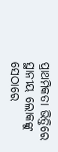ପ୍ରାଥମିକତା ଭିତ୍ତିରେ ସ୍ଥାନୀୟ ଲୋକଙ୍କୁ ସେଠାରେ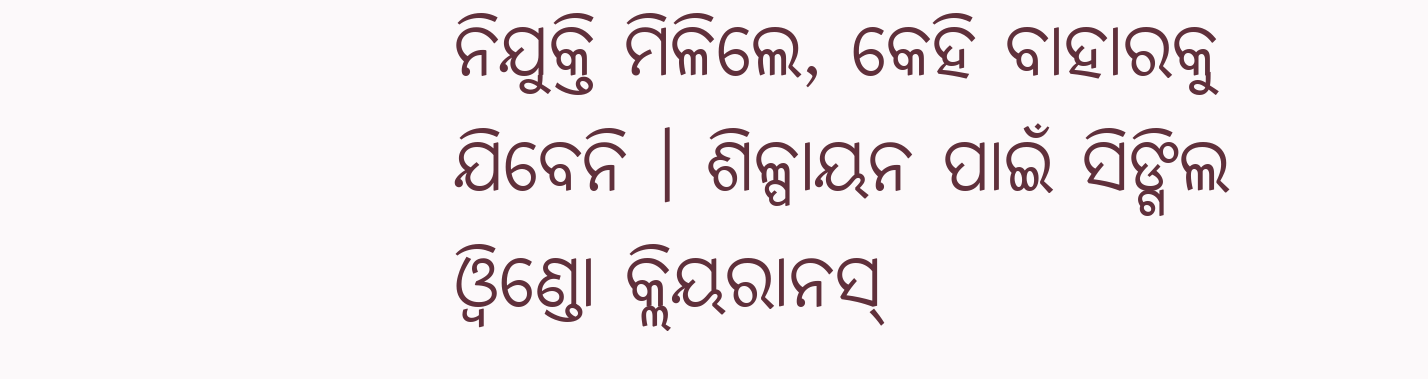ନିଯୁକ୍ତି ମିଳିଲେ, କେହି ବାହାରକୁ ଯିବେନି । ଶିଳ୍ପାୟନ ପାଇଁ ସିଙ୍ଗିଲ ଓ୍ୱିଣ୍ଡୋ କ୍ଲିୟରାନସ୍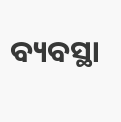ବ୍ୟବସ୍ଥା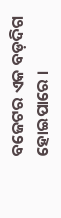ବଜେଟର ଏକ ବଡ଼ଦିଗ ହୋଇପାରେ ।